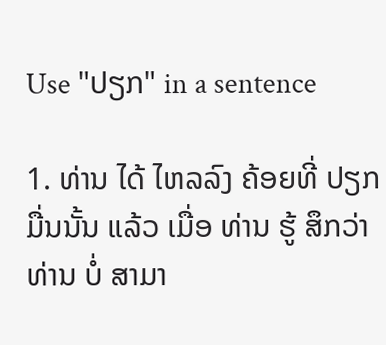Use "ປຽກ" in a sentence

1. ທ່ານ ໄດ້ ໄຫລລົງ ຄ້ອຍທີ່ ປຽກ ມື່ນນັ້ນ ແລ້ວ ເມື່ອ ທ່ານ ຮູ້ ສຶກວ່າ ທ່ານ ບໍ່ ສາມາ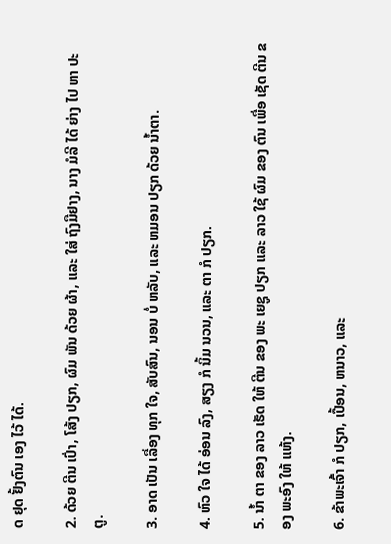ດ ຢຸດ ຢັ້ງຕົນ ເອງ ໄວ້ ໄດ້.

2. ດ້ວຍ ຕີນ ເປົ່າ, ໂສ້ງ ປຽກ, ຜົມ ພັນ ດ້ວຍ ຜ້າ, ແລະ ໃສ່ ຖົງມືຢາງ, ນາງ ມໍລີ ໄດ້ ຍ່າງ ໄປ ຫາ ປະຕູ.

3. ອາດ ເປັນ ເລື່ອງ ທຸກ ໃຈ, ສັບສົນ, ນອນ ບໍ່ ຫລັບ, ແລະ ຫມອນ ປຽກ ດ້ວຍ ນ້ຳຕາ.

4. ຫົວ ໃຈ ໄດ້ ອ່ອນ ລົງ, ສຽງ ກໍ ນິ້ມ ນວນ, ແລະ ຕາ ກໍ ປຽກ.

5. ນໍ້າ ຕາ ຂອງ ລາວ ເຮັດ ໃຫ້ ຕີນ ຂອງ ພະ ເຍຊູ ປຽກ ແລະ ລາວ ໃຊ້ ຜົມ ຂອງ ຕົນ ເພື່ອ ເຊັດ ຕີນ ຂອງ ພະອົງ ໃຫ້ ແຫ້ງ.

6. ຂ້າພະເຈົ້າ ກໍ ປຽກ, ເປື້ອນ, ຫນາວ, ແລະ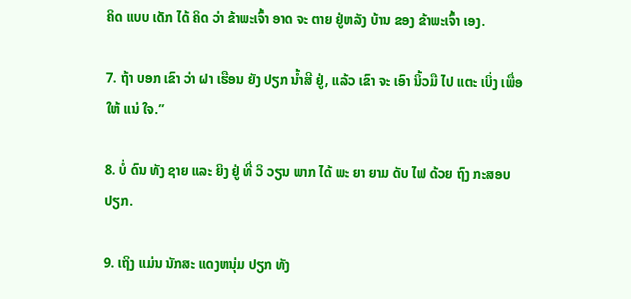ຄິດ ແບບ ເດັກ ໄດ້ ຄິດ ວ່າ ຂ້າພະເຈົ້າ ອາດ ຈະ ຕາຍ ຢູ່ຫລັງ ບ້ານ ຂອງ ຂ້າພະເຈົ້າ ເອງ.

7. ຖ້າ ບອກ ເຂົາ ວ່າ ຝາ ເຮືອນ ຍັງ ປຽກ ນ້ຳສີ ຢູ່, ແລ້ວ ເຂົາ ຈະ ເອົາ ນິ້ວມື ໄປ ແຕະ ເບິ່ງ ເພື່ອ ໃຫ້ ແນ່ ໃຈ.”

8. ບໍ່ ດົນ ທັງ ຊາຍ ແລະ ຍິງ ຢູ່ ທີ່ ວິ ວຽນ ພາກ ໄດ້ ພະ ຍາ ຍາມ ດັບ ໄຟ ດ້ວຍ ຖົງ ກະສອບ ປຽກ.

9. ເຖິງ ແມ່ນ ນັກສະ ແດງຫນຸ່ມ ປຽກ ທັງ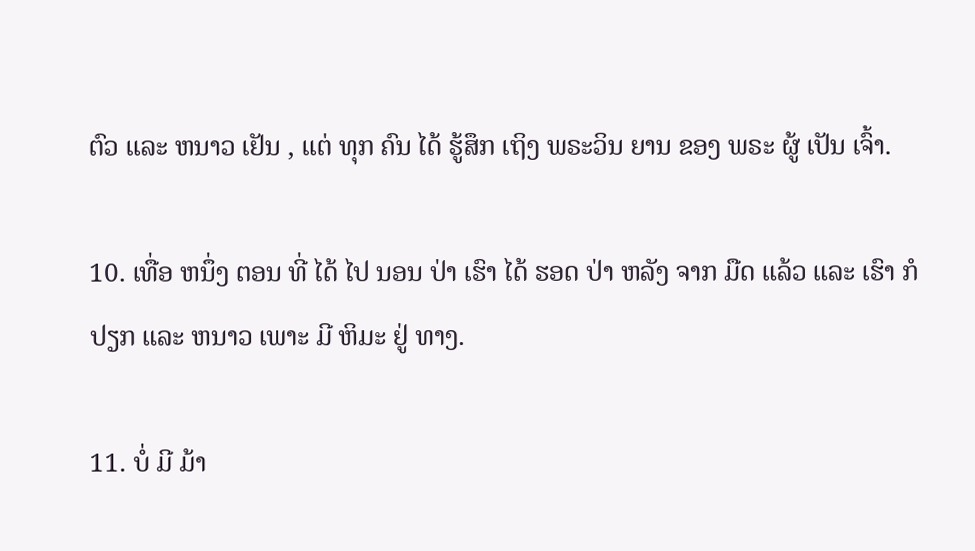ຕົວ ແລະ ຫນາວ ເຢັນ , ແຕ່ ທຸກ ຄົນ ໄດ້ ຮູ້ສຶກ ເຖິງ ພຣະວິນ ຍານ ຂອງ ພຣະ ຜູ້ ເປັນ ເຈົ້າ.

10. ເທື່ອ ຫນຶ່ງ ຕອນ ທີ່ ໄດ້ ໄປ ນອນ ປ່າ ເຮົາ ໄດ້ ຮອດ ປ່າ ຫລັງ ຈາກ ມືດ ແລ້ວ ແລະ ເຮົາ ກໍ ປຽກ ແລະ ຫນາວ ເພາະ ມີ ຫິມະ ຢູ່ ທາງ.

11. ບໍ່ ມີ ມ້າ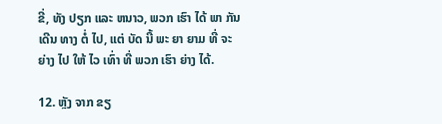ຂີ່, ທັງ ປຽກ ແລະ ຫນາວ, ພວກ ເຮົາ ໄດ້ ພາ ກັນ ເດີນ ທາງ ຕໍ່ ໄປ, ແຕ່ ບັດ ນີ້ ພະ ຍາ ຍາມ ທີ່ ຈະ ຍ່າງ ໄປ ໃຫ້ ໄວ ເທົ່າ ທີ່ ພວກ ເຮົາ ຍ່າງ ໄດ້.

12. ຫຼັງ ຈາກ ຂຽ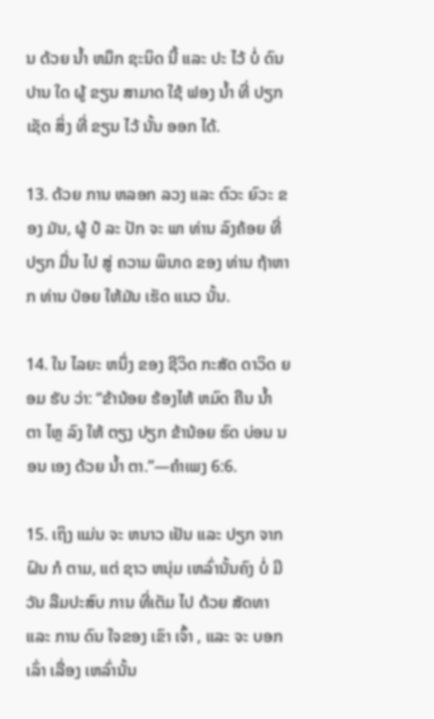ນ ດ້ວຍ ນໍ້າ ຫມຶກ ຊະນິດ ນີ້ ແລະ ປະ ໄວ້ ບໍ່ ດົນ ປານ ໃດ ຜູ້ ຂຽນ ສາມາດ ໃຊ້ ຟອງ ນໍ້າ ທີ່ ປຽກ ເຊັດ ສິ່ງ ທີ່ ຂຽນ ໄວ້ ນັ້ນ ອອກ ໄດ້.

13. ດ້ວຍ ການ ຫລອກ ລວງ ແລະ ຕົວະ ຍົວະ ຂອງ ມັນ, ຜູ້ ປໍ ລະ ປັກ ຈະ ພາ ທ່ານ ລົງຄ້ອຍ ທີ່ ປຽກ ມື່ນ ໄປ ສູ່ ຄວາມ ພິນາດ ຂອງ ທ່ານ ຖ້າຫາກ ທ່ານ ປ່ອຍ ໃຫ້ມັນ ເຮັດ ແນວ ນັ້ນ.

14. ໃນ ໄລຍະ ຫນຶ່ງ ຂອງ ຊີວິດ ກະສັດ ດາວິດ ຍອມ ຮັບ ວ່າ: “ຂ້ານ້ອຍ ຮ້ອງໄຫ້ ຫມົດ ຄືນ ນໍ້າ ຕາ ໄຫຼ ລົງ ໃຫ້ ຕຽງ ປຽກ ຂ້ານ້ອຍ ຮົດ ບ່ອນ ນອນ ເອງ ດ້ວຍ ນໍ້າ ຕາ.”—ຄໍາເພງ 6:6.

15. ເຖິງ ແມ່ນ ຈະ ຫນາວ ເຢັນ ແລະ ປຽກ ຈາກຝົນ ກໍ ຕາມ, ແຕ່ ຊາວ ຫນຸ່ມ ເຫລົ່ານັ້ນຄົງ ບໍ່ ມີ ວັນ ລືມປະສົບ ການ ທີ່ເຕັມ ໄປ ດ້ວຍ ສັດທາ ແລະ ການ ດົນ ໃຈຂອງ ເຂົາ ເຈົ້າ , ແລະ ຈະ ບອກ ເລົ່າ ເລື່ອງ ເຫລົ່ານັ້ນ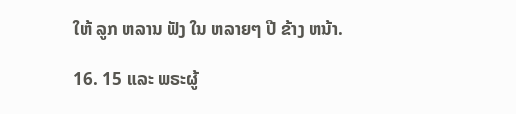ໃຫ້ ລູກ ຫລານ ຟັງ ໃນ ຫລາຍໆ ປີ ຂ້າງ ຫນ້າ.

16. 15 ແລະ ພຣະຜູ້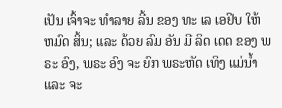ເປັນ ເຈົ້າຈະ ທໍາລາຍ ລີ້ນ ຂອງ ທະ ເລ ເອຢິບ ໃຫ້ ຫມົດ ສິ້ນ; ແລະ ດ້ວຍ ລົມ ອັນ ມີ ລິດ ເດດ ຂອງ ພຣະ ອົງ, ພຣະ ອົງ ຈະ ຍົກ ພຣະຫັດ ເທິງ ແມ່ນ້ຳ ແລະ ຈະ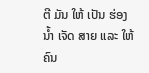ຕີ ມັນ ໃຫ້ ເປັນ ຮ່ອງນ້ຳ ເຈັດ ສາຍ ແລະ ໃຫ້ ຄົນ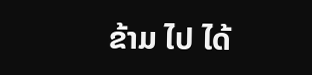ຂ້າມ ໄປ ໄດ້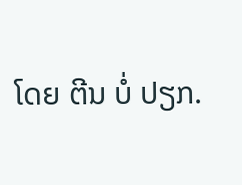ໂດຍ ຕີນ ບໍ່ ປຽກ.